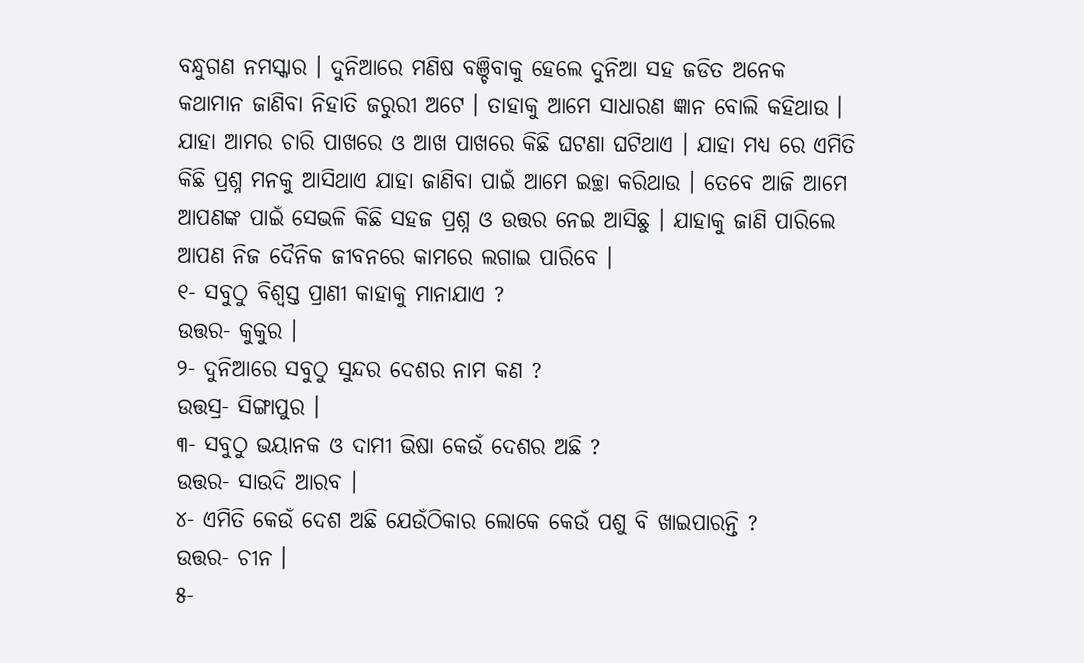ବନ୍ଧୁଗଣ ନମସ୍କାର । ଦୁନିଆରେ ମଣିଷ ବଞ୍ଚିବାକୁ ହେଲେ ଦୁନିଆ ସହ ଜଡିତ ଅନେକ କଥାମାନ ଜାଣିବା ନିହାତି ଜରୁରୀ ଅଟେ । ତାହାକୁ ଆମେ ସାଧାରଣ ଜ୍ଞାନ ବୋଲି କହିଥାଉ । ଯାହା ଆମର ଚାରି ପାଖରେ ଓ ଆଖ ପାଖରେ କିଛି ଘଟଣା ଘଟିଥାଏ । ଯାହା ମଧ୍ୟ ରେ ଏମିତି କିଛି ପ୍ରଶ୍ନ ମନକୁ ଆସିଥାଏ ଯାହା ଜାଣିବା ପାଇଁ ଆମେ ଇଚ୍ଛା କରିଥାଉ । ତେବେ ଆଜି ଆମେ ଆପଣଙ୍କ ପାଇଁ ସେଭଳି କିଛି ସହଜ ପ୍ରଶ୍ନ ଓ ଉତ୍ତର ନେଇ ଆସିଛୁ । ଯାହାକୁ ଜାଣି ପାରିଲେ ଆପଣ ନିଜ ଦୈନିକ ଜୀବନରେ କାମରେ ଲଗାଇ ପାରିବେ ।
୧- ସବୁଠୁ ବିଶ୍ଵସ୍ତ ପ୍ରାଣୀ କାହାକୁ ମାନାଯାଏ ?
ଉତ୍ତର- କୁକୁର ।
୨- ଦୁନିଆରେ ସବୁଠୁ ସୁନ୍ଦର ଦେଶର ନାମ କଣ ?
ଉତ୍ତସ୍ର- ସିଙ୍ଗାପୁର ।
୩- ସବୁଠୁ ଭୟାନକ ଓ ଦାମୀ ଭିଷା କେଉଁ ଦେଶର ଅଛି ?
ଉତ୍ତର- ସାଉଦି ଆରବ ।
୪- ଏମିତି କେଉଁ ଦେଶ ଅଛି ଯେଉଁଠିକାର ଲୋକେ କେଉଁ ପଶୁ ବି ଖାଇପାରନ୍ତି ?
ଉତ୍ତର- ଚୀନ ।
୫-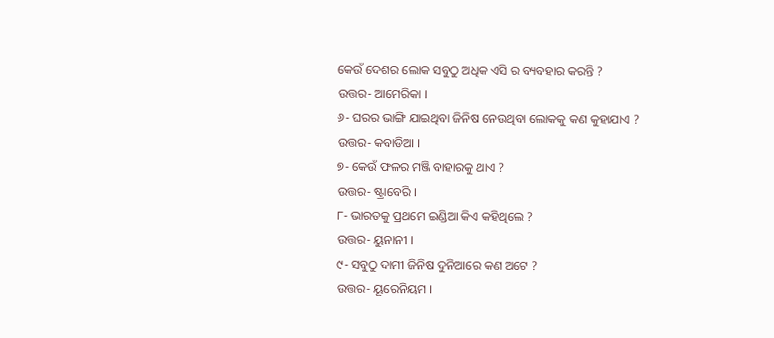କେଉଁ ଦେଶର ଲୋକ ସବୁଠୁ ଅଧିକ ଏସି ର ବ୍ୟବହାର କରନ୍ତି ?
ଉତ୍ତର- ଆମେରିକା ।
୬- ଘରର ଭାଙ୍ଗି ଯାଇଥିବା ଜିନିଷ ନେଉଥିବା ଲୋକକୁ କଣ କୁହାଯାଏ ?
ଉତ୍ତର- କବାଡିଆ ।
୭- କେଉଁ ଫଳର ମଞ୍ଜି ବାହାରକୁ ଥାଏ ?
ଉତ୍ତର- ଷ୍ଟ୍ରାବେରି ।
୮- ଭାରତକୁ ପ୍ରଥମେ ଇଣ୍ଡିଆ କିଏ କହିଥିଲେ ?
ଉତ୍ତର- ୟୁନାନୀ ।
୯- ସବୁଠୁ ଦାମୀ ଜିନିଷ ଦୁନିଆରେ କଣ ଅଟେ ?
ଉତ୍ତର- ୟୂରେନିୟମ ।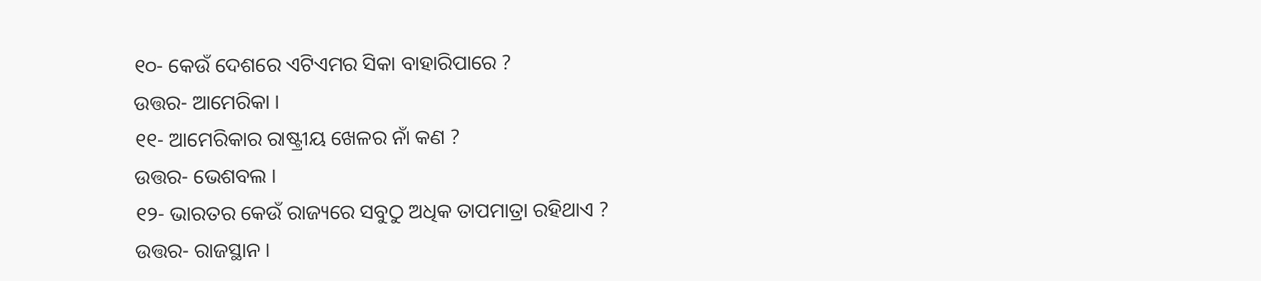୧୦- କେଉଁ ଦେଶରେ ଏଟିଏମର ସିକା ବାହାରିପାରେ ?
ଉତ୍ତର- ଆମେରିକା ।
୧୧- ଆମେରିକାର ରାଷ୍ଟ୍ରୀୟ ଖେଳର ନାଁ କଣ ?
ଉତ୍ତର- ଭେଶବଲ ।
୧୨- ଭାରତର କେଉଁ ରାଜ୍ୟରେ ସବୁଠୁ ଅଧିକ ତାପମାତ୍ରା ରହିଥାଏ ?
ଉତ୍ତର- ରାଜସ୍ଥାନ ।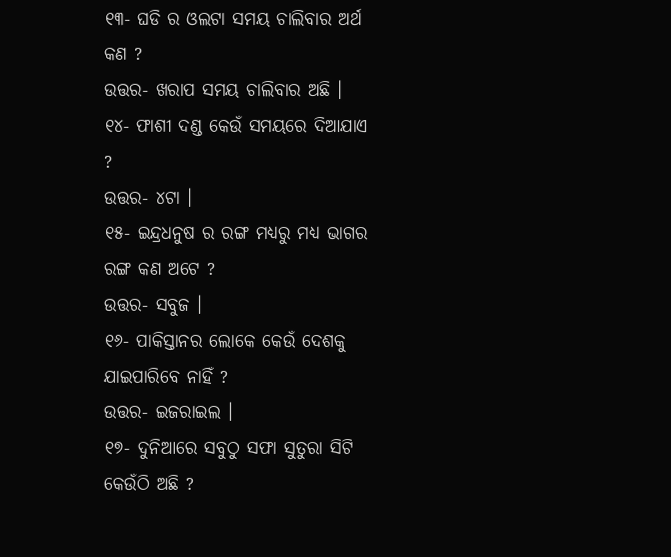୧୩- ଘଡି ର ଓଲଟା ସମୟ ଚାଲିବାର ଅର୍ଥ କଣ ?
ଉତ୍ତର- ଖରାପ ସମୟ ଚାଲିବାର ଅଛି ।
୧୪- ଫାଶୀ ଦଣ୍ଡ କେଉଁ ସମୟରେ ଦିଆଯାଏ ?
ଉତ୍ତର- ୪ଟା ।
୧୫- ଇନ୍ଦ୍ରଧନୁଷ ର ରଙ୍ଗ ମଧ୍ୟରୁ ମଧ୍ୟ ଭାଗର ରଙ୍ଗ କଣ ଅଟେ ?
ଉତ୍ତର- ସବୁଜ ।
୧୬- ପାକିସ୍ତାନର ଲୋକେ କେଉଁ ଦେଶକୁ ଯାଇପାରିବେ ନାହିଁ ?
ଉତ୍ତର- ଇଜରାଇଲ ।
୧୭- ଦୁନିଆରେ ସବୁଠୁ ସଫା ସୁତୁରା ସିଟି କେଉଁଠି ଅଛି ?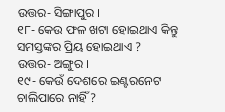ଉତ୍ତର- ସିଙ୍ଗାପୁର ।
୧୮- କେଉ ଫଳ ଖଟା ହୋଇଥାଏ କିନ୍ତୁ ସମସ୍ତଙ୍କର ପ୍ରିୟ ହୋଇଥାଏ ?
ଉତ୍ତର- ଅଙ୍ଗୁର ।
୧୯- କେଉଁ ଦେଶରେ ଇଣ୍ଟରନେଟ ଚାଲିପାରେ ନାହିଁ ?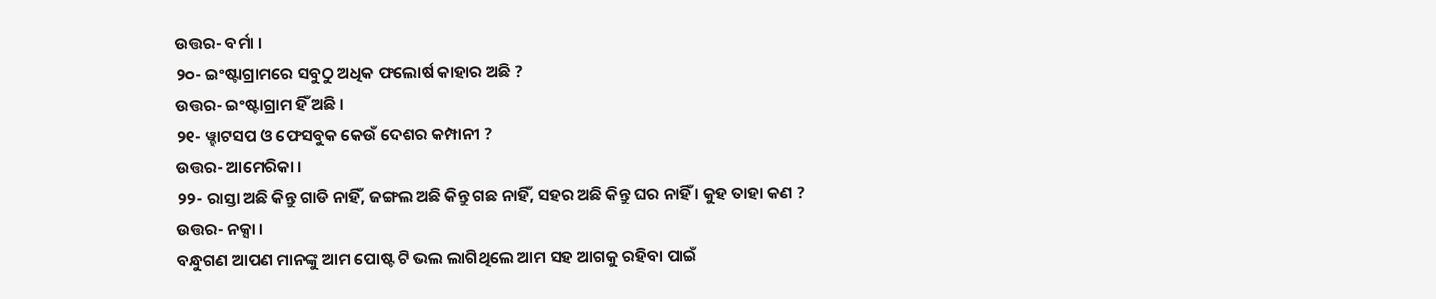ଉତ୍ତର- ବର୍ମା ।
୨୦- ଇଂଷ୍ଟାଗ୍ରାମରେ ସବୁଠୁ ଅଧିକ ଫଲୋର୍ଷ କାହାର ଅଛି ?
ଉତ୍ତର- ଇଂଷ୍ଟାଗ୍ରାମ ହିଁ ଅଛି ।
୨୧- ୱ୍ହାଟସପ ଓ ଫେସବୁକ କେଉଁ ଦେଶର କମ୍ପାନୀ ?
ଉତ୍ତର- ଆମେରିକା ।
୨୨- ରାସ୍ତା ଅଛି କିନ୍ତୁ ଗାଡି ନାହିଁ, ଜଙ୍ଗଲ ଅଛି କିନ୍ତୁ ଗଛ ନାହିଁ, ସହର ଅଛି କିନ୍ତୁ ଘର ନାହିଁ । କୁହ ତାହା କଣ ?
ଉତ୍ତର- ନକ୍ସା ।
ବନ୍ଧୁଗଣ ଆପଣ ମାନଙ୍କୁ ଆମ ପୋଷ୍ଟ ଟି ଭଲ ଲାଗିଥିଲେ ଆମ ସହ ଆଗକୁ ରହିବା ପାଇଁ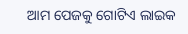ଆମ ପେଜକୁ ଗୋଟିଏ ଲାଇକ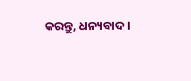କରନ୍ତୁ, ଧନ୍ୟବାଦ ।